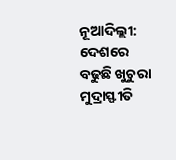ନୂଆଦିଲ୍ଲୀ: ଦେଶରେ ବଢୁଛି ଖୁଚୁରା ମୁଦ୍ରାସ୍ଫୀତି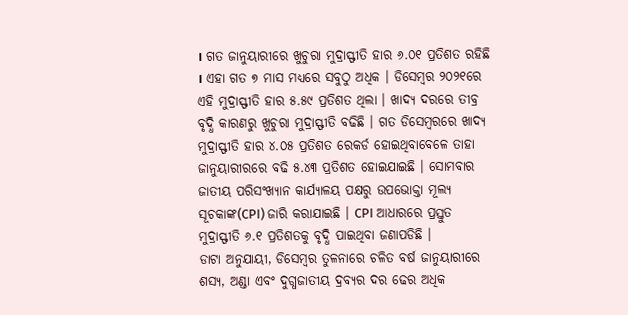। ଗତ ଜାନୁୟାରୀରେ ଖୁଚୁରା ମୁଦ୍ରାସ୍ଫୀତି ହାର ୬.୦୧ ପ୍ରତିଶତ ରହିଛି । ଏହା ଗତ ୭ ମାସ ମଧ୍ୟରେ ସବୁଠୁ ଅଧିକ । ଡିସେମ୍ବର ୨୦୨୧ରେ ଏହି ମୁଦ୍ରାସ୍ଫୀତି ହାର ୫.୫୯ ପ୍ରତିଶତ ଥିଲା । ଖାଦ୍ୟ ଦରରେ ତୀବ୍ର ବୃଦ୍ଧି କାରଣରୁ ଖୁଚୁରା ମୁଦ୍ରାସ୍ଫୀତି ବଢିଛି । ଗତ ଡିସେମ୍ବରରେ ଖାଦ୍ୟ ମୁଦ୍ରାସ୍ଫୀତି ହାର ୪.୦୫ ପ୍ରତିଶତ ରେକର୍ଡ ହୋଇଥିବାବେଳେ ତାହା ଜାନୁୟାରୀରରେ ବଢି ୫.୪୩ ପ୍ରତିଶତ ହୋଇଯାଇଛି । ସୋମବାର ଜାତୀୟ ପରିସଂଖ୍ୟାନ କାର୍ଯ୍ୟାଳୟ ପକ୍ଷରୁ ଉପଭୋକ୍ତା ମୂଲ୍ୟ ସୂଚକାଙ୍କ(CPI) ଜାରି କରାଯାଇଛି । CPI ଆଧାରରେ ପ୍ରସ୍ତୁତ ମୁଦ୍ରାସ୍ଫୀତି ୬.୧ ପ୍ରତିଶତକୁ ବୃଦ୍ଧି ପାଇଥିବା ଜଣାପଡିଛି ।
ଡାଟା ଅନୁଯାୟୀ, ଡିସେମ୍ବର ତୁଳନାରେ ଚଳିତ ବର୍ଷ ଜାନୁୟାରୀରେ ଶସ୍ୟ, ଅଣ୍ଡା ଏବଂ ଦୁଗ୍ଧଜାତୀୟ ଦ୍ରବ୍ୟର ଦର ଢେର ଅଧିକ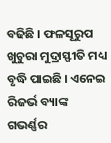ବଢିଛି । ଫଳସୂରୁପ ଖୁଚୁରା ମୁଦ୍ରାସ୍ଫୀତି ମଧ୍ୟ ବୃଦ୍ଧି ପାଇଛି । ଏନେଇ ରିଜର୍ଭ ବ୍ୟାଙ୍କ ଗଭର୍ଣ୍ଣର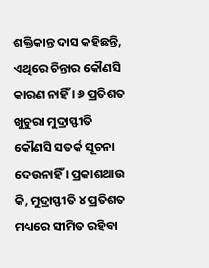ଶକ୍ତିକାନ୍ତ ଦାସ କହିଛନ୍ତି, ଏଥିରେ ଚିନ୍ତାର କୌଣସି କାରଣ ନାହିଁ । ୬ ପ୍ରତିଶତ ଖୁଚୁରା ମୁଦ୍ରାସ୍ଫୀତି କୌଣସି ସତର୍କ ସୂଚନା ଦେଉନାହିଁ । ପ୍ରକାଶଥାଉ କି, ମୁଦ୍ରାସ୍ଫୀତି ୪ ପ୍ରତିଶତ ମଧ୍ୟରେ ସୀମିତ ରହିବା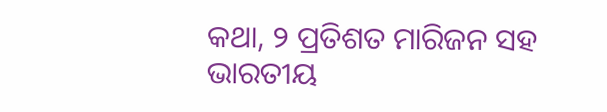କଥା, ୨ ପ୍ରତିଶତ ମାରିଜନ ସହ ଭାରତୀୟ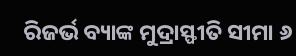ରିଜର୍ଭ ବ୍ୟାଙ୍କ ମୁଦ୍ରାସ୍ଫୀତି ସୀମା ୬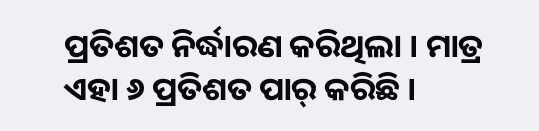ପ୍ରତିଶତ ନିର୍ଦ୍ଧାରଣ କରିଥିଲା । ମାତ୍ର ଏହା ୬ ପ୍ରତିଶତ ପାର୍ କରିଛି ।